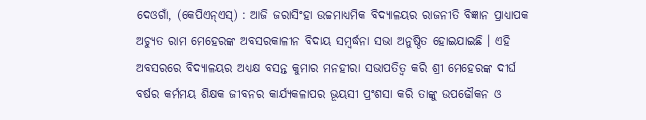ଦେଓଗାଁ, (କେପିଏନ୍ଏସ୍) : ଆଜି ଜରାସିଂହା ଉଚ୍ଚମାଧ୍ୟମିକ ବିଦ୍ୟାଳୟର ରାଜନୀତି ବିଜ୍ଞାନ ପ୍ରାଧ୍ୟାପକ ଅଚ୍ୟୁତ ରାମ ମେହେରଙ୍କ ଅବସରକାଳୀନ ବିଦାୟ ସମ୍ବର୍ଦ୍ଧନା ସଭା ଅନୁଷ୍ଠିତ ହୋଇଯାଇଛି । ଏହି ଅବସରରେ ବିଦ୍ୟାଳୟର ଅଧ୍ୟକ୍ଷ ବସନ୍ତ କୁମାର ମନହୀରା ସଭାପତିତ୍ୱ କରି ଶ୍ରୀ ମେହେରଙ୍କ ଦୀର୍ଘ ବର୍ଷର କର୍ମମୟ ଶିକ୍ଷକ ଜୀବନର କାର୍ଯ୍ୟକଳାପର ଭୂୟସୀ ପ୍ରଂଶସା କରି ତାଙ୍କୁ ଉପଢୌକନ ଓ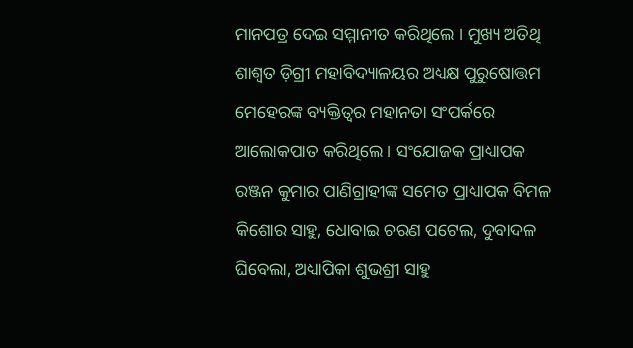ମାନପତ୍ର ଦେଇ ସମ୍ମାନୀତ କରିଥିଲେ । ମୁଖ୍ୟ ଅତିଥି ଶାଶ୍ୱତ ଡ଼ିଗ୍ରୀ ମହାବିଦ୍ୟାଳୟର ଅଧ୍ୟକ୍ଷ ପୁରୁଷୋତ୍ତମ ମେହେରଙ୍କ ବ୍ୟକ୍ତିତ୍ୱର ମହାନତା ସଂପର୍କରେ ଆଲୋକପାତ କରିଥିଲେ । ସଂଯୋଜକ ପ୍ରାଧ୍ୟାପକ ରଞ୍ଜନ କୁମାର ପାଣିଗ୍ରାହୀଙ୍କ ସମେତ ପ୍ରାଧ୍ୟାପକ ବିମଳ କିଶୋର ସାହୁ, ଧୋବାଇ ଚରଣ ପଟେଲ, ଦୁବାଦଳ ଘିବେଲା, ଅଧ୍ୟାପିକା ଶୁଭଶ୍ରୀ ସାହୁ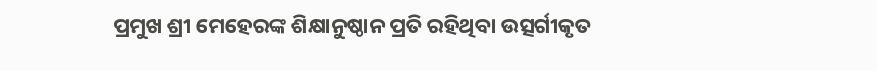ପ୍ରମୁଖ ଶ୍ରୀ ମେହେରଙ୍କ ଶିକ୍ଷାନୁଷ୍ଠାନ ପ୍ରତି ରହିଥିବା ଉତ୍ସର୍ଗୀକୃତ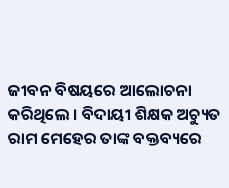ଜୀବନ ବିଷୟରେ ଆଲୋଚନା କରିଥିଲେ । ବିଦାୟୀ ଶିକ୍ଷକ ଅଚ୍ୟୁତ ରାମ ମେହେର ତାଙ୍କ ବକ୍ତବ୍ୟରେ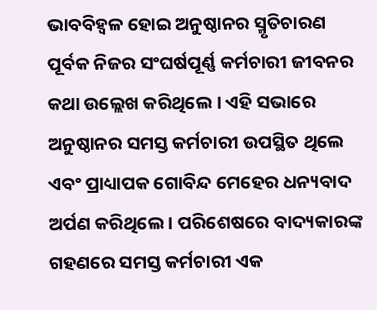ଭାବବିହ୍ୱଳ ହୋଇ ଅନୁଷ୍ଠାନର ସ୍ମୃତିଚାରଣ ପୂର୍ବକ ନିଜର ସଂଘର୍ଷପୂର୍ଣ୍ଣ କର୍ମଚାରୀ ଜୀବନର କଥା ଉଲ୍ଲେଖ କରିଥିଲେ । ଏହି ସଭାରେ ଅନୁଷ୍ଠାନର ସମସ୍ତ କର୍ମଚାରୀ ଉପସ୍ଥିତ ଥିଲେ ଏବଂ ପ୍ରାଧ୍ୟାପକ ଗୋବିନ୍ଦ ମେହେର ଧନ୍ୟବାଦ ଅର୍ପଣ କରିଥିଲେ । ପରିଶେଷରେ ବାଦ୍ୟକାରଙ୍କ ଗହଣରେ ସମସ୍ତ କର୍ମଚାରୀ ଏକ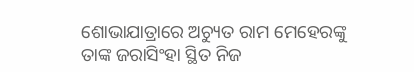ଶୋଭାଯାତ୍ରାରେ ଅଚ୍ୟୁତ ରାମ ମେହେରଙ୍କୁ ତାଙ୍କ ଜରାସିଂହା ସ୍ଥିତ ନିଜ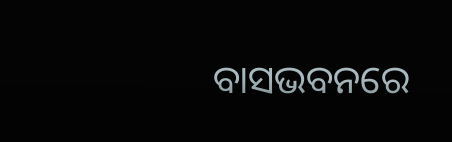ବାସଭବନରେ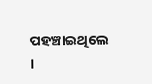ପହଞ୍ଚାଇଥିଲେ ।